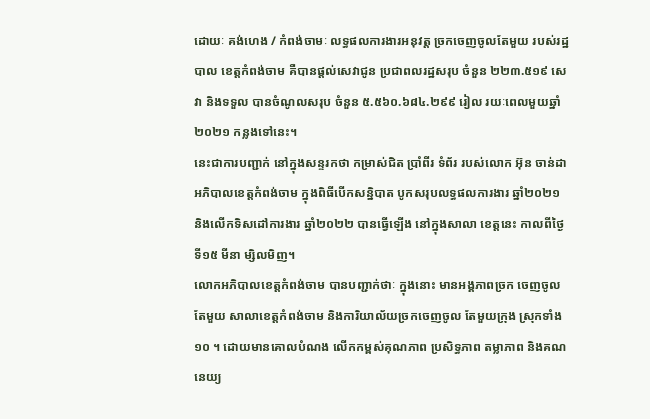ដោយៈ គង់ហេង / កំពង់ចាមៈ លទ្ធផលការងារអនុវត្ត ច្រកចេញចូលតែមួយ របស់រដ្ឋបាល ខេត្តកំពង់ចាម គឺបានផ្តល់សេវាជូន ប្រជាពលរដ្ឋសរុប ចំនួន ២២៣.៥១៩ សេវា និងទទួល បានចំណូលសរុប ចំនួន ៥.៥៦០.៦៨៤.២៩៩ រៀល រយៈពេលមួយឆ្នាំ២០២១ កន្លងទៅនេះ។
នេះជាការបញ្ជាក់ នៅក្នុងសន្ទរកថា កម្រាស់ជិត ប្រាំពីរ ទំព័រ របស់លោក អ៊ុន ចាន់ដា អភិបាលខេត្តកំពង់ចាម ក្នុងពិធីបើកសន្និបាត បូកសរុបលទ្ធផលការងារ ឆ្នាំ២០២១ និងលើកទិសដៅការងារ ឆ្នាំ២០២២ បានធ្វើឡើង នៅក្នុងសាលា ខេត្តនេះ កាលពីថ្ងៃទី១៥ មីនា ម្សិលមិញ។
លោកអភិបាលខេត្តកំពង់ចាម បានបញ្ជាក់ថាៈ ក្នុងនោះ មានអង្គភាពច្រក ចេញចូលតែមួយ សាលាខេត្តកំពង់ចាម និងការិយាល័យច្រកចេញចូល តែមួយក្រុង ស្រុកទាំង ១០ ។ ដោយមានគោលបំណង លើកកម្ពស់គុណភាព ប្រសិទ្ធភាព តម្លាភាព និងគណនេយ្យ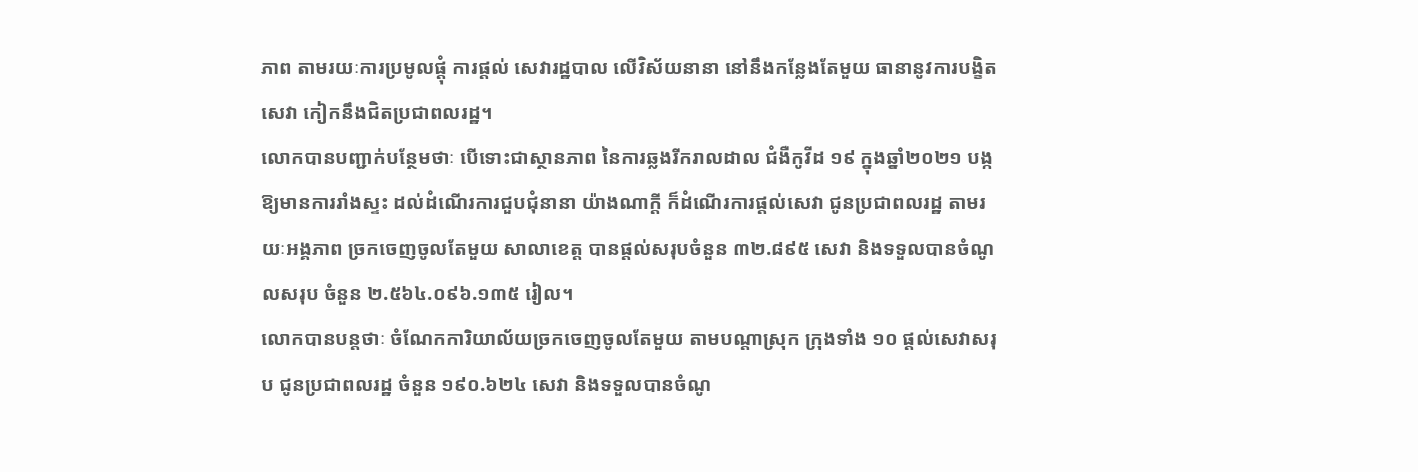ភាព តាមរយៈការប្រមូលផ្តុំ ការផ្តល់ សេវារដ្ឋបាល លើវិស័យនានា នៅនឹងកន្លែងតែមួយ ធានានូវការបង្ខិតសេវា កៀកនឹងជិតប្រជាពលរដ្ឋ។
លោកបានបញ្ជាក់បន្ថែមថាៈ បើទោះជាស្ថានភាព នៃការឆ្លងរីករាលដាល ជំងឺកូវីដ ១៩ ក្នុងឆ្នាំ២០២១ បង្កឱ្យមានការរាំងស្ទះ ដល់ដំណើរការជួបជុំនានា យ៉ាងណាក្តី ក៏ដំណើរការផ្តល់សេវា ជូនប្រជាពលរដ្ឋ តាមរយៈអង្គភាព ច្រកចេញចូលតែមួយ សាលាខេត្ត បានផ្តល់សរុបចំនួន ៣២.៨៩៥ សេវា និងទទួលបានចំណូលសរុប ចំនួន ២.៥៦៤.០៩៦.១៣៥ រៀល។
លោកបានបន្តថាៈ ចំណែកការិយាល័យច្រកចេញចូលតែមួយ តាមបណ្តាស្រុក ក្រុងទាំង ១០ ផ្តល់សេវាសរុប ជូនប្រជាពលរដ្ឋ ចំនួន ១៩០.៦២៤ សេវា និងទទួលបានចំណូ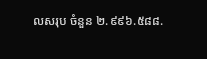លសរុប ចំនួន ២.៩៩៦.៥៨៨.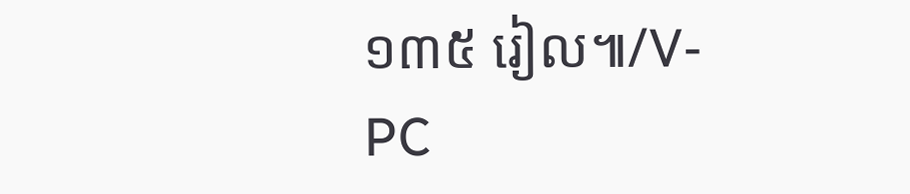១៣៥ រៀល៕/V-PC